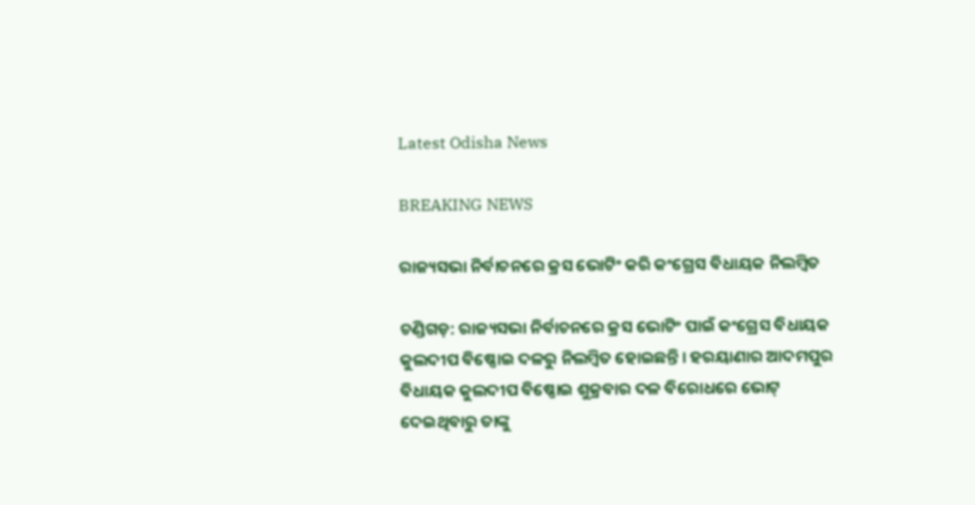Latest Odisha News

BREAKING NEWS

ରାଜ୍ୟସଭା ନିର୍ବାଚନରେ କ୍ରସ ଭୋଟିଂ କରି କଂଗ୍ରେସ ବିଧାୟକ ନିଲମ୍ବିତ

ଚଣ୍ଡିଗଡ଼: ରାଜ୍ୟସଭା ନିର୍ବାଚନରେ କ୍ରସ ଭୋଟିଂ ପାଇଁ କଂଗ୍ରେସ ବିଧାୟକ କୁଲଦୀପ ବିଷ୍ଣୋଇ ଦଳରୁ ନିଲମ୍ବିତ ହୋଇଛନ୍ତି । ହରୟାଣାର ଆଦମପୁର ବିଧାୟକ କୁଲଦୀପ ବିଷ୍ଣୋଇ ଶୁକ୍ରବାର ଦଳ ବିରୋଧରେ ଭୋଟ୍ ଦେଇଥିବାରୁ ତାଙ୍କୁ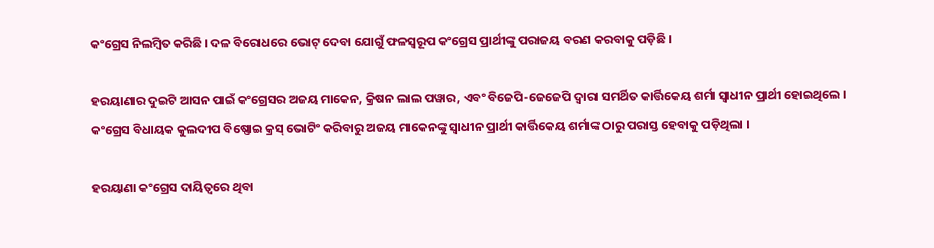କଂଗ୍ରେସ ନିଲମ୍ବିତ କରିଛି । ଦଳ ବିରୋଧରେ ଭୋଟ୍ ଦେବା ଯୋଗୁଁ ଫଳସ୍ୱରୂପ କଂଗ୍ରେସ ପ୍ରାର୍ଥୀଙ୍କୁ ପରାଜୟ ବରଣ କରବାକୁ ପଡ଼ିଛି ।

ହରୟାଣାର ଦୁଇଟି ଆସନ ପାଇଁ କଂଗ୍ରେସର ଅଜୟ ମାକେନ, କ୍ରିଷନ ଲାଲ ପୱାର, ଏବଂ ବିଜେପି-ଜେଜେପି ଦ୍ୱାରା ସମର୍ଥିତ କାର୍ତ୍ତିକେୟ ଶର୍ମା ସ୍ୱାଧୀନ ପ୍ରାର୍ଥୀ ହୋଇଥିଲେ । କଂଗ୍ରେସ ବିଧାୟକ କୁଲଦୀପ ବିଷ୍ଣୋଇ କ୍ରସ୍ ଭୋଟିଂ କରିବାରୁ ଅଜୟ ମାକେନଙ୍କୁ ସ୍ୱାଧୀନ ପ୍ରାର୍ଥୀ କାର୍ତ୍ତିକେୟ ଶର୍ମାଙ୍କ ଠାରୁ ପରାସ୍ତ ହେବାକୁ ପଡ଼ିଥିଲା ।

ହରୟାଣା କଂଗ୍ରେସ ଦାୟିତ୍ୱରେ ଥିବା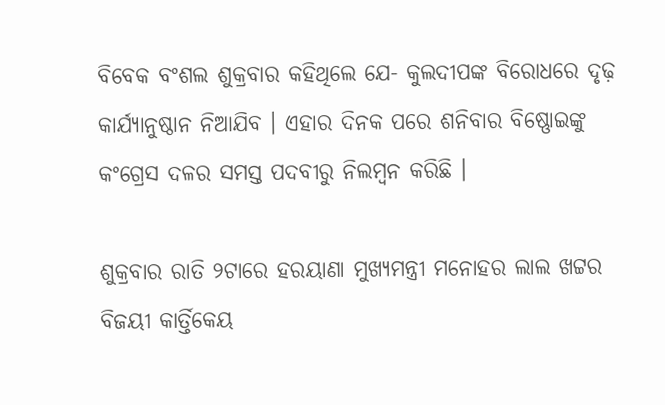ବିବେକ ବଂଶଲ ଶୁକ୍ରବାର କହିଥିଲେ ଯେ- କୁଲଦୀପଙ୍କ ବିରୋଧରେ ଦୃଢ଼ କାର୍ଯ୍ୟାନୁଷ୍ଠାନ ନିଆଯିବ । ଏହାର ଦିନକ ପରେ ଶନିବାର ବିଷ୍ଣୋଇଙ୍କୁ କଂଗ୍ରେସ ଦଳର ସମସ୍ତ ପଦବୀରୁ ନିଲମ୍ବନ କରିଛି ।

ଶୁକ୍ରବାର ରାତି ୨ଟାରେ ହରୟାଣା ମୁଖ୍ୟମନ୍ତ୍ରୀ ମନୋହର ଲାଲ ଖଟ୍ଟର ବିଜୟୀ କାର୍ତ୍ତିକେୟ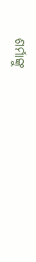ଶର୍ମାଙ୍କୁ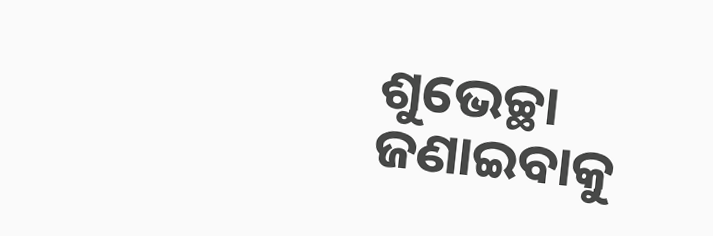ଶୁଭେଚ୍ଛା ଜଣାଇବାକୁ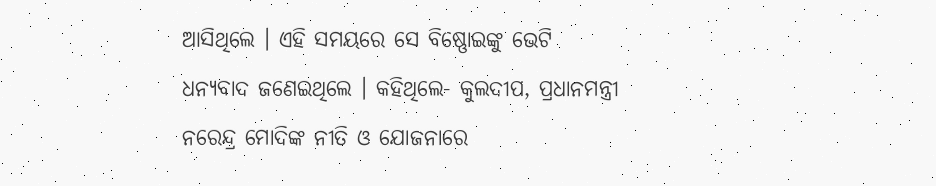ଆସିଥିଲେ । ଏହି ସମୟରେ ସେ ବିଷ୍ଣୋଇଙ୍କୁ ଭେଟି ଧନ୍ୟବାଦ ଜଣେଇଥିଲେ । କହିଥିଲେ- କୁଲଦୀପ, ପ୍ରଧାନମନ୍ତ୍ରୀ ନରେନ୍ଦ୍ର ମୋଦିଙ୍କ ନୀତି ଓ ଯୋଜନାରେ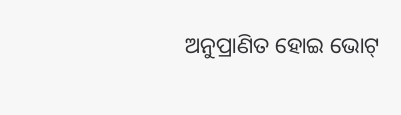ଅନୁପ୍ରାଣିତ ହୋଇ ଭୋଟ୍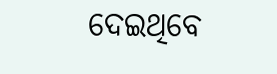ଦେଇଥିବେ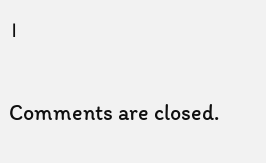।

Comments are closed.